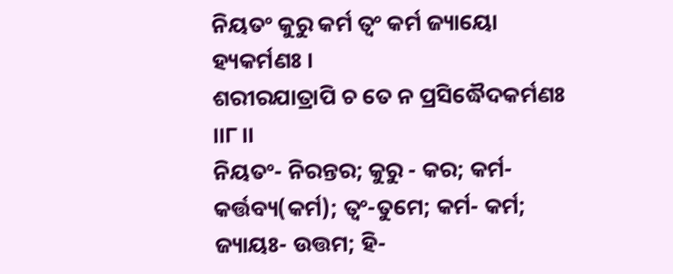ନିୟତଂ କୁରୁ କର୍ମ ତ୍ୱଂ କର୍ମ ଜ୍ୟାୟୋ ହ୍ୟକର୍ମଣଃ ।
ଶରୀରଯାତ୍ରାପି ଚ ତେ ନ ପ୍ରସିଦ୍ଧୈଦକର୍ମଣଃ ।।୮।।
ନିୟତଂ- ନିରନ୍ତର; କୁରୁ - କର; କର୍ମ- କର୍ତ୍ତବ୍ୟ(କର୍ମ); ତ୍ୱଂ-ତୁମେ; କର୍ମ- କର୍ମ; ଜ୍ୟାୟଃ- ଉତ୍ତମ; ହି-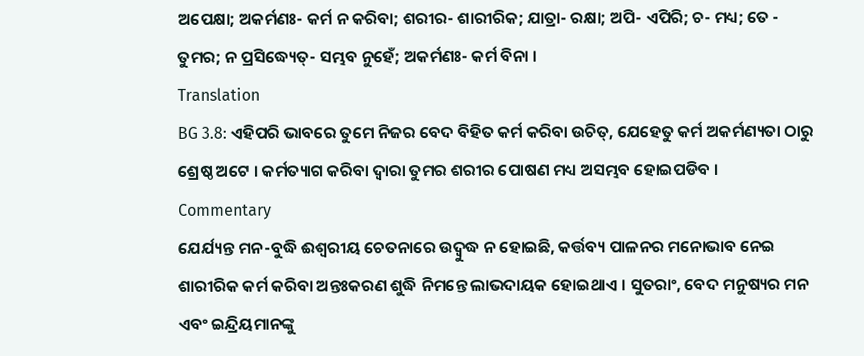ଅପେକ୍ଷା; ଅକର୍ମଣଃ- କର୍ମ ନ କରିବା; ଶରୀର- ଶାରୀରିକ; ଯାତ୍ରା- ରକ୍ଷା; ଅପି- ଏପିରି; ଚ- ମଧ୍ୟ; ତେ - ତୁମର; ନ ପ୍ରସିଦ୍ଧ୍ୟେତ୍- ସମ୍ଭବ ନୁହେଁ; ଅକର୍ମଣଃ- କର୍ମ ବିନା ।
Translation
BG 3.8: ଏହିପରି ଭାବରେ ତୁମେ ନିଜର ବେଦ ବିହିତ କର୍ମ କରିବା ଉଚିତ୍, ଯେହେତୁ କର୍ମ ଅକର୍ମଣ୍ୟତା ଠାରୁ ଶ୍ରେଷ୍ଠ ଅଟେ । କର୍ମତ୍ୟାଗ କରିବା ଦ୍ୱାରା ତୁମର ଶରୀର ପୋଷଣ ମଧ୍ୟ ଅସମ୍ଭବ ହୋଇପଡିବ ।
Commentary
ଯେର୍ଯ୍ୟନ୍ତ ମନ-ବୁଦ୍ଧି ଈଶ୍ୱରୀୟ ଚେତନାରେ ଉଦ୍ବୁଦ୍ଧ ନ ହୋଇଛି, କର୍ତ୍ତବ୍ୟ ପାଳନର ମନୋଭାବ ନେଇ ଶାରୀରିକ କର୍ମ କରିବା ଅନ୍ତଃକରଣ ଶୁଦ୍ଧି ନିମନ୍ତେ ଲାଭଦାୟକ ହୋଇଥାଏ । ସୁତରାଂ, ବେଦ ମନୁଷ୍ୟର ମନ ଏବଂ ଇନ୍ଦ୍ରିୟମାନଙ୍କୁ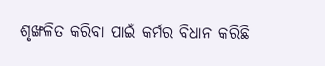ଶୃଙ୍ଖଳିତ କରିବା ପାଇଁ କର୍ମର ବିଧାନ କରିଛି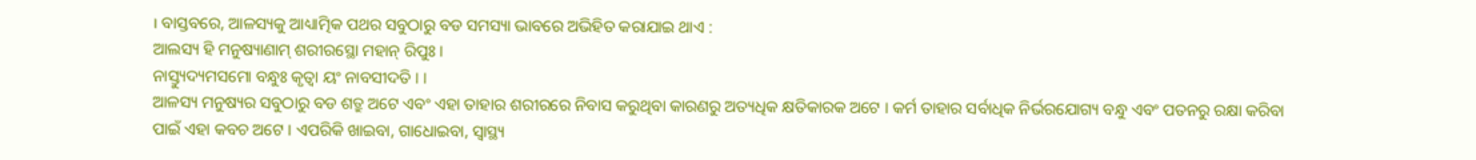। ବାସ୍ତବରେ, ଆଳସ୍ୟକୁ ଆଧ୍ୟାତ୍ମିକ ପଥର ସବୁଠାରୁ ବଡ ସମସ୍ୟା ଭାବରେ ଅଭିହିତ କରାଯାଇ ଥାଏ :
ଆଲସ୍ୟ ହି ମନୁଷ୍ୟାଣାମ୍ ଶରୀରସ୍ଥୋ ମହାନ୍ ରିପୁଃ ।
ନାସ୍ତ୍ୟୁଦ୍ୟମସମୋ ବନ୍ଧୁଃ କୃତ୍ୱା ୟଂ ନାବସୀଦତି । ।
ଆଳସ୍ୟ ମନୁଷ୍ୟର ସବୁଠାରୁ ବଡ ଶତ୍ରୁ ଅଟେ ଏବଂ ଏହା ତାହାର ଶରୀରରେ ନିବାସ କରୁଥିବା କାରଣରୁ ଅତ୍ୟଧିକ କ୍ଷତିକାରକ ଅଟେ । କର୍ମ ତାହାର ସର୍ବାଧିକ ନିର୍ଭରଯୋଗ୍ୟ ବନ୍ଧୁ ଏବଂ ପତନରୁ ରକ୍ଷା କରିବା ପାଇଁ ଏହା କବଚ ଅଟେ । ଏପରିକି ଖାଇବା, ଗାଧୋଇବା, ସ୍ୱାସ୍ଥ୍ୟ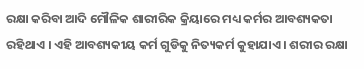ରକ୍ଷା କରିବା ଆଦି ମୌଳିକ ଶାରୀରିକ କ୍ରିୟାରେ ମଧ୍ୟ କର୍ମର ଆବଶ୍ୟକତା ରହିଥାଏ । ଏହି ଆବଶ୍ୟକୀୟ କର୍ମ ଗୁଡିକୁ ନିତ୍ୟକର୍ମ କୁହାଯାଏ । ଶରୀର ରକ୍ଷା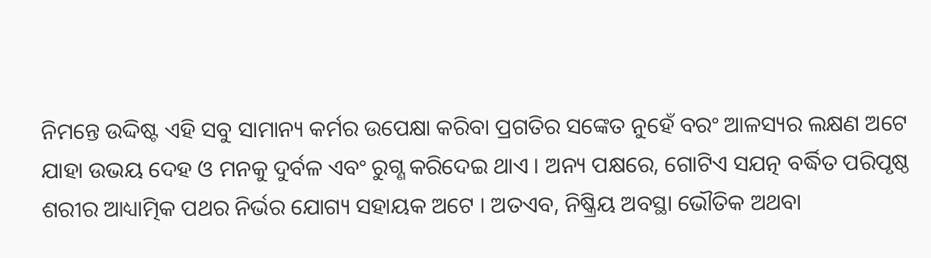ନିମନ୍ତେ ଉଦ୍ଦିଷ୍ଟ ଏହି ସବୁ ସାମାନ୍ୟ କର୍ମର ଉପେକ୍ଷା କରିବା ପ୍ରଗତିର ସଙ୍କେତ ନୁହେଁ ବରଂ ଆଳସ୍ୟର ଲକ୍ଷଣ ଅଟେ ଯାହା ଉଭୟ ଦେହ ଓ ମନକୁ ଦୁର୍ବଳ ଏବଂ ରୁଗ୍ଣ କରିଦେଇ ଥାଏ । ଅନ୍ୟ ପକ୍ଷରେ, ଗୋଟିଏ ସଯତ୍ନ ବର୍ଦ୍ଧିତ ପରିପୃଷ୍ଠ ଶରୀର ଆଧ୍ୟାତ୍ମିକ ପଥର ନିର୍ଭର ଯୋଗ୍ୟ ସହାୟକ ଅଟେ । ଅତଏବ, ନିଷ୍କ୍ରିୟ ଅବସ୍ଥା ଭୌତିକ ଅଥବା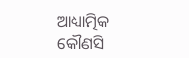ଆଧ୍ୟାତ୍ମିକ କୌଣସି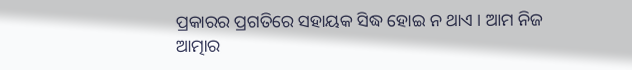ପ୍ରକାରର ପ୍ରଗତିରେ ସହାୟକ ସିଦ୍ଧ ହୋଇ ନ ଥାଏ । ଆମ ନିଜ ଆତ୍ମାର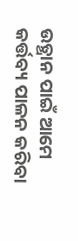ଉତ୍ଥାନ ପାଇଁ ଆମେ କର୍ତ୍ତବ୍ୟ ପାଳନ କରିବା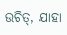ଉଚିତ୍, ଯାହା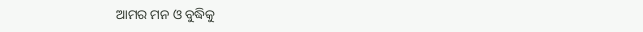ଆମର ମନ ଓ ବୁଦ୍ଧିକୁ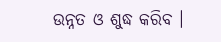ଉନ୍ନତ ଓ ଶୁଦ୍ଧ କରିବ ।